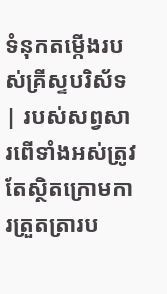ទំនុកតម្កើងរបស់គ្រីស្ទបរិស័ទ | របស់សព្វសារពើទាំងអស់ត្រូវតែស្ថិតក្រោមការត្រួតត្រារប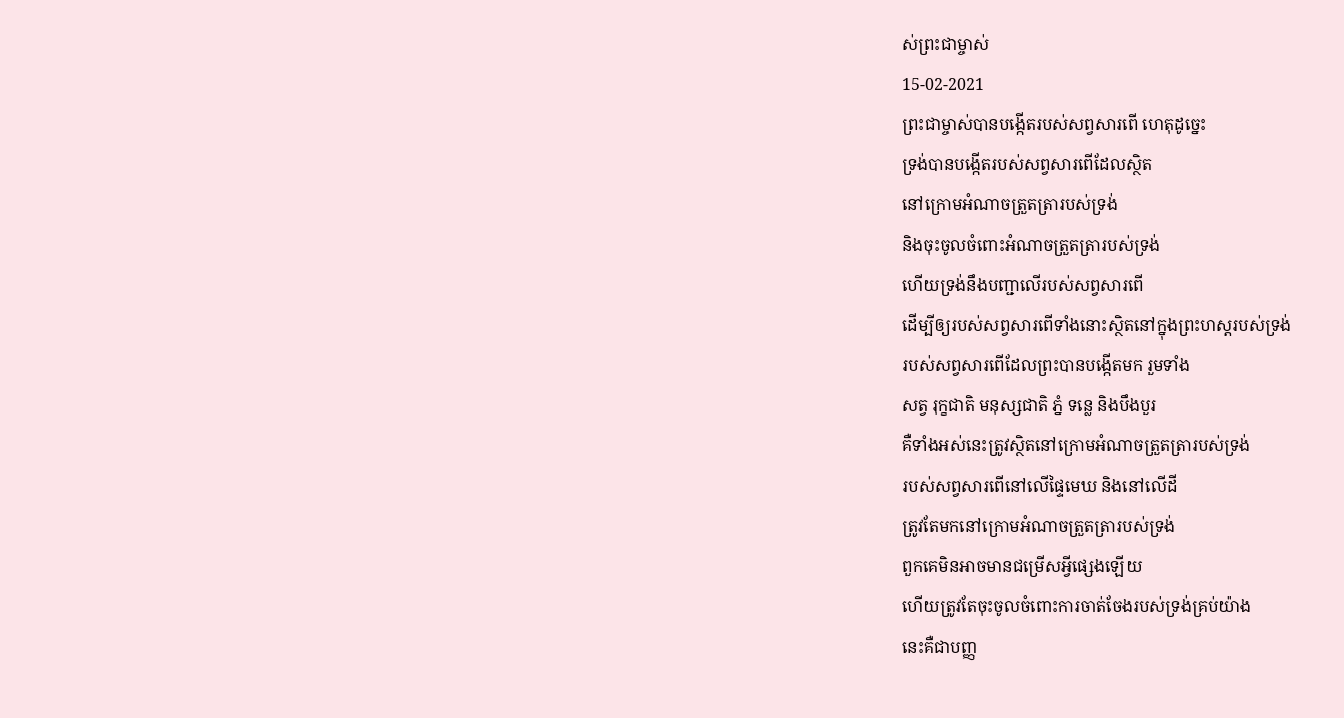ស់ព្រះជាម្ចាស់
15-02-2021
ព្រះជាម្ចាស់បានបង្កើតរបស់សព្វសារពើ ហេតុដូច្នេះ
ទ្រង់បានបង្កើតរបស់សព្វសារពើដែលស្ថិត
នៅក្រោមអំណាចត្រួតត្រារបស់ទ្រង់
និងចុះចូលចំពោះអំណាចត្រួតត្រារបស់ទ្រង់
ហើយទ្រង់នឹងបញ្ជាលើរបស់សព្វសារពើ
ដើម្បីឲ្យរបស់សព្វសារពើទាំងនោះស្ថិតនៅក្នុងព្រះហស្ដរបស់ទ្រង់
របស់សព្វសារពើដែលព្រះបានបង្កើតមក រួមទាំង
សត្វ រុក្ខជាតិ មនុស្សជាតិ ភ្នំ ទន្លេ និងបឹងបួរ
គឺទាំងអស់នេះត្រូវស្ថិតនៅក្រោមអំណាចត្រួតត្រារបស់ទ្រង់
របស់សព្វសារពើនៅលើផ្ទៃមេឃ និងនៅលើដី
ត្រូវតែមកនៅក្រោមអំណាចត្រួតត្រារបស់ទ្រង់
ពួកគេមិនអាចមានជម្រើសអ្វីផ្សេងឡើយ
ហើយត្រូវតែចុះចូលចំពោះការចាត់ចែងរបស់ទ្រង់គ្រប់យ៉ាង
នេះគឺជាបញ្ញ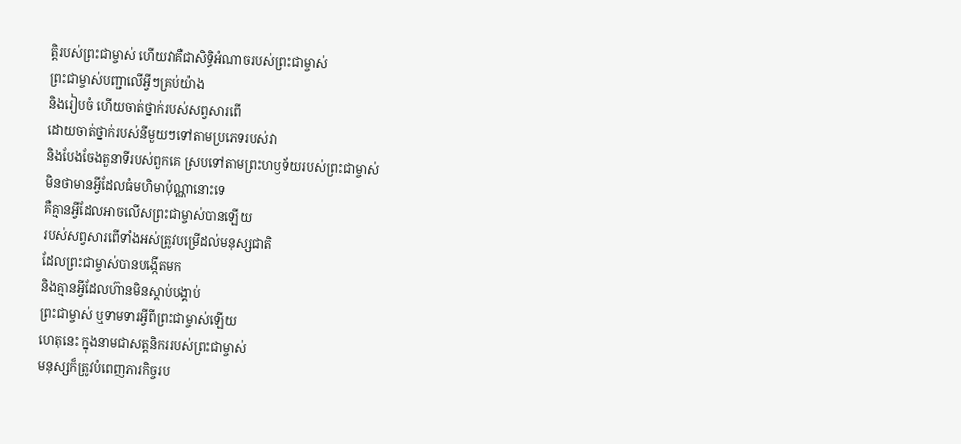ត្តិរបស់ព្រះជាម្ចាស់ ហើយវាគឺជាសិទ្ធិអំណាចរបស់ព្រះជាម្ចាស់
ព្រះជាម្ចាស់បញ្ជាលើអ្វីៗគ្រប់យ៉ាង
និងរៀបចំ ហើយចាត់ថ្នាក់របស់សព្វសារពើ
ដោយចាត់ថ្នាក់របស់នីមួយៗទៅតាមប្រភេទរបស់វា
និងបែងចែងតួនាទីរបស់ពួកគេ ស្របទៅតាមព្រះហឫទ័យរបស់ព្រះជាម្ចាស់
មិនថាមានអ្វីដែលធំមហិមាប៉ុណ្ណានោះទេ
គឺគ្មានអ្វីដែលអាចលើសព្រះជាម្ចាស់បានឡើយ
របស់សព្វសារពើទាំងអស់ត្រូវបម្រើដល់មនុស្សជាតិ
ដែលព្រះជាម្ចាស់បានបង្កើតមក
និងគ្មានអ្វីដែលហ៊ានមិនស្ដាប់បង្គាប់
ព្រះជាម្ចាស់ ឬទាមទារអ្វីពីព្រះជាម្ចាស់ឡើយ
ហេតុនេះ ក្នុងនាមជាសត្តនិកររបស់ព្រះជាម្ចាស់
មនុស្សក៏ត្រូវបំពេញភារកិច្ចរប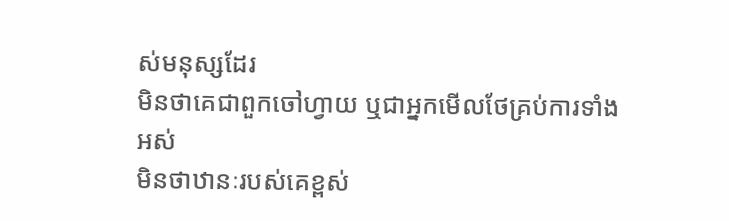ស់មនុស្សដែរ
មិនថាគេជាពួកចៅហ្វាយ ឬជាអ្នកមើលថែគ្រប់ការទាំងអស់
មិនថាឋានៈរបស់គេខ្ពស់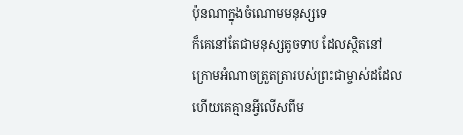ប៉ុនណាក្នុងចំណោមមនុស្សទេ
ក៏គេនៅតែជាមនុស្សតូចទាប ដែលស្ថិតនៅ
ក្រោមអំណាចត្រួតត្រារបស់ព្រះជាម្ចាស់ដដែល
ហើយគេគ្មានអ្វីលើសពីម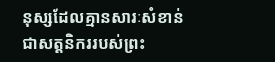នុស្សដែលគ្មានសារៈសំខាន់
ជាសត្តនិកររបស់ព្រះ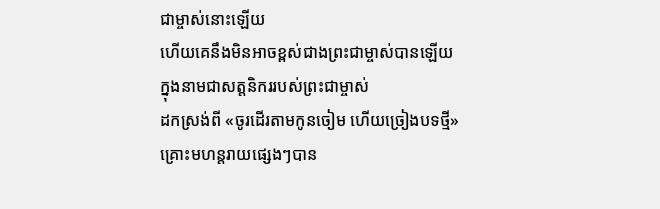ជាម្ចាស់នោះឡើយ
ហើយគេនឹងមិនអាចខ្ពស់ជាងព្រះជាម្ចាស់បានឡើយ
ក្នុងនាមជាសត្តនិកររបស់ព្រះជាម្ចាស់
ដកស្រង់ពី «ចូរដើរតាមកូនចៀម ហើយច្រៀងបទថ្មី»
គ្រោះមហន្តរាយផ្សេងៗបាន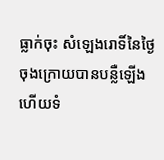ធ្លាក់ចុះ សំឡេងរោទិ៍នៃថ្ងៃចុងក្រោយបានបន្លឺឡើង ហើយទំ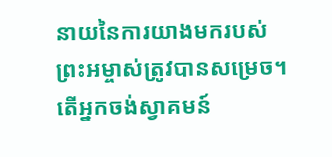នាយនៃការយាងមករបស់ព្រះអម្ចាស់ត្រូវបានសម្រេច។ តើអ្នកចង់ស្វាគមន៍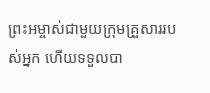ព្រះអម្ចាស់ជាមួយក្រុមគ្រួសាររបស់អ្នក ហើយទទួលបា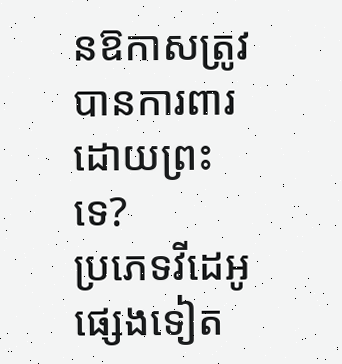នឱកាសត្រូវបានការពារដោយព្រះទេ?
ប្រភេទវីដេអូផ្សេងទៀត